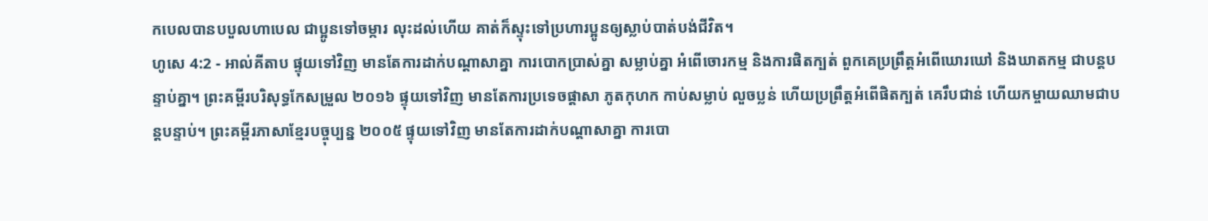កបេលបានបបួលហាបេល ជាប្អូនទៅចម្ការ លុះដល់ហើយ គាត់ក៏ស្ទុះទៅប្រហារប្អូនឲ្យស្លាប់បាត់បង់ជីវិត។
ហូសេ 4:2 - អាល់គីតាប ផ្ទុយទៅវិញ មានតែការដាក់បណ្ដាសាគ្នា ការបោកប្រាស់គ្នា សម្លាប់គ្នា អំពើចោរកម្ម និងការផិតក្បត់ ពួកគេប្រព្រឹត្តអំពើឃោរឃៅ និងឃាតកម្ម ជាបន្តបន្ទាប់គ្នា។ ព្រះគម្ពីរបរិសុទ្ធកែសម្រួល ២០១៦ ផ្ទុយទៅវិញ មានតែការប្រទេចផ្ដាសា ភូតកុហក កាប់សម្លាប់ លួចប្លន់ ហើយប្រព្រឹត្តអំពើផិតក្បត់ គេរឹបជាន់ ហើយកម្ចាយឈាមជាបន្តបន្ទាប់។ ព្រះគម្ពីរភាសាខ្មែរបច្ចុប្បន្ន ២០០៥ ផ្ទុយទៅវិញ មានតែការដាក់បណ្ដាសាគ្នា ការបោ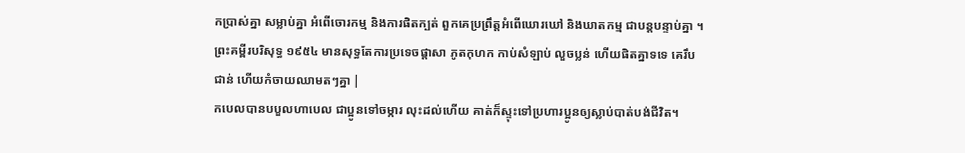កប្រាស់គ្នា សម្លាប់គ្នា អំពើចោរកម្ម និងការផិតក្បត់ ពួកគេប្រព្រឹត្តអំពើឃោរឃៅ និងឃាតកម្ម ជាបន្តបន្ទាប់គ្នា ។ ព្រះគម្ពីរបរិសុទ្ធ ១៩៥៤ មានសុទ្ធតែការប្រទេចផ្តាសា ភូតកុហក កាប់សំឡាប់ លួចប្លន់ ហើយផិតគ្នាទទេ គេរឹបជាន់ ហើយកំចាយឈាមតៗគ្នា |
កបេលបានបបួលហាបេល ជាប្អូនទៅចម្ការ លុះដល់ហើយ គាត់ក៏ស្ទុះទៅប្រហារប្អូនឲ្យស្លាប់បាត់បង់ជីវិត។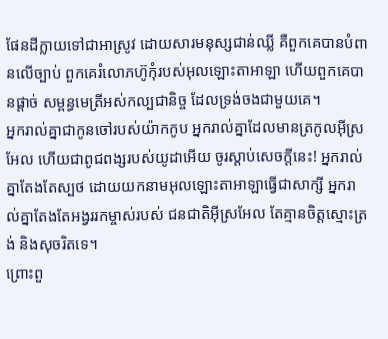ផែនដីក្លាយទៅជាអាស្រូវ ដោយសារមនុស្សជាន់ឈ្លី គឺពួកគេបានបំពានលើច្បាប់ ពួកគេរំលោភហ៊ូកុំរបស់អុលឡោះតាអាឡា ហើយពួកគេបានផ្ដាច់ សម្ពន្ធមេត្រីអស់កល្បជានិច្ច ដែលទ្រង់ចងជាមួយគេ។
អ្នករាល់គ្នាជាកូនចៅរបស់យ៉ាកកូប អ្នករាល់គ្នាដែលមានត្រកូលអ៊ីស្រអែល ហើយជាពូជពង្សរបស់យូដាអើយ ចូរស្ដាប់សេចក្ដីនេះ! អ្នករាល់គ្នាតែងតែស្បថ ដោយយកនាមអុលឡោះតាអាឡាធ្វើជាសាក្សី អ្នករាល់គ្នាតែងតែអង្វររកម្ចាស់របស់ ជនជាតិអ៊ីស្រអែល តែគ្មានចិត្តស្មោះត្រង់ និងសុចរិតទេ។
ព្រោះពួ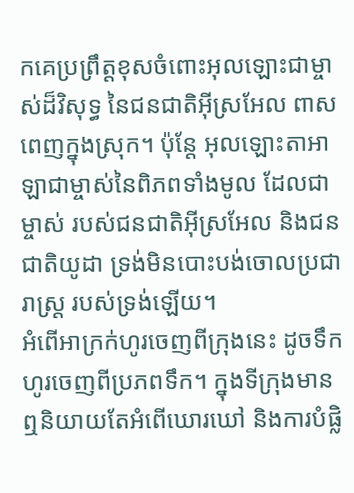កគេប្រព្រឹត្តខុសចំពោះអុលឡោះជាម្ចាស់ដ៏វិសុទ្ធ នៃជនជាតិអ៊ីស្រអែល ពាសពេញក្នុងស្រុក។ ប៉ុន្តែ អុលឡោះតាអាឡាជាម្ចាស់នៃពិភពទាំងមូល ដែលជាម្ចាស់ របស់ជនជាតិអ៊ីស្រអែល និងជនជាតិយូដា ទ្រង់មិនបោះបង់ចោលប្រជារាស្ត្រ របស់ទ្រង់ឡើយ។
អំពើអាក្រក់ហូរចេញពីក្រុងនេះ ដូចទឹកហូរចេញពីប្រភពទឹក។ ក្នុងទីក្រុងមានឮនិយាយតែអំពើឃោរឃៅ និងការបំផ្លិ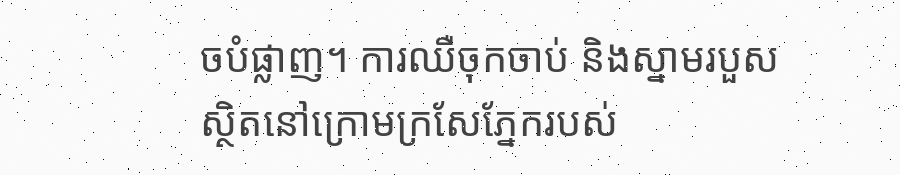ចបំផ្លាញ។ ការឈឺចុកចាប់ និងស្នាមរបួស ស្ថិតនៅក្រោមក្រសែភ្នែករបស់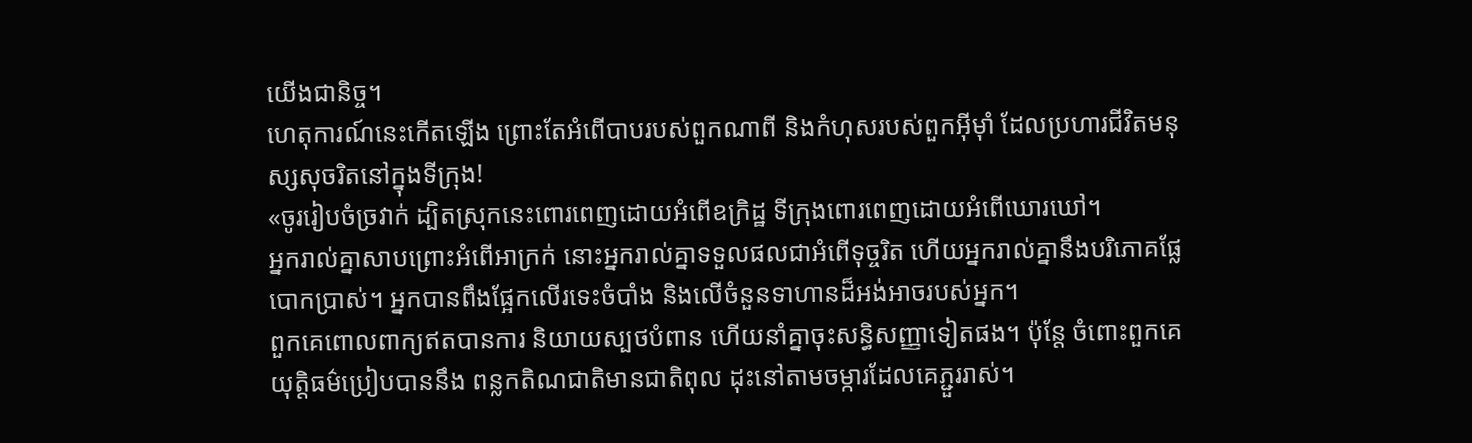យើងជានិច្ច។
ហេតុការណ៍នេះកើតឡើង ព្រោះតែអំពើបាបរបស់ពួកណាពី និងកំហុសរបស់ពួកអ៊ីមុាំ ដែលប្រហារជីវិតមនុស្សសុចរិតនៅក្នុងទីក្រុង!
«ចូររៀបចំច្រវាក់ ដ្បិតស្រុកនេះពោរពេញដោយអំពើឧក្រិដ្ឋ ទីក្រុងពោរពេញដោយអំពើឃោរឃៅ។
អ្នករាល់គ្នាសាបព្រោះអំពើអាក្រក់ នោះអ្នករាល់គ្នាទទួលផលជាអំពើទុច្ចរិត ហើយអ្នករាល់គ្នានឹងបរិភោគផ្លែបោកប្រាស់។ អ្នកបានពឹងផ្អែកលើរទេះចំបាំង និងលើចំនួនទាហានដ៏អង់អាចរបស់អ្នក។
ពួកគេពោលពាក្យឥតបានការ និយាយស្បថបំពាន ហើយនាំគ្នាចុះសន្ធិសញ្ញាទៀតផង។ ប៉ុន្តែ ចំពោះពួកគេ យុត្តិធម៌ប្រៀបបាននឹង ពន្លកតិណជាតិមានជាតិពុល ដុះនៅតាមចម្ការដែលគេភ្ជួររាស់។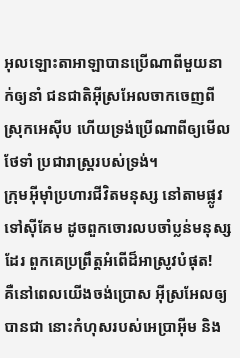អុលឡោះតាអាឡាបានប្រើណាពីមួយនាក់ឲ្យនាំ ជនជាតិអ៊ីស្រអែលចាកចេញពីស្រុកអេស៊ីប ហើយទ្រង់ប្រើណាពីឲ្យមើលថែទាំ ប្រជារាស្ត្ររបស់ទ្រង់។
ក្រុមអ៊ីមុាំប្រហារជីវិតមនុស្ស នៅតាមផ្លូវទៅស៊ីគែម ដូចពួកចោរលបចាំប្លន់មនុស្សដែរ ពួកគេប្រព្រឹត្តអំពើដ៏អាស្រូវបំផុត!
គឺនៅពេលយើងចង់ប្រោស អ៊ីស្រអែលឲ្យបានជា នោះកំហុសរបស់អេប្រាអ៊ីម និង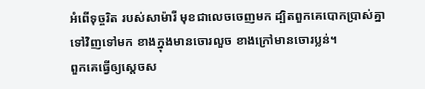អំពើទុច្ចរិត របស់សាម៉ារី មុខជាលេចចេញមក ដ្បិតពួកគេបោកប្រាស់គ្នាទៅវិញទៅមក ខាងក្នុងមានចោរលួច ខាងក្រៅមានចោរប្លន់។
ពួកគេធ្វើឲ្យស្ដេចស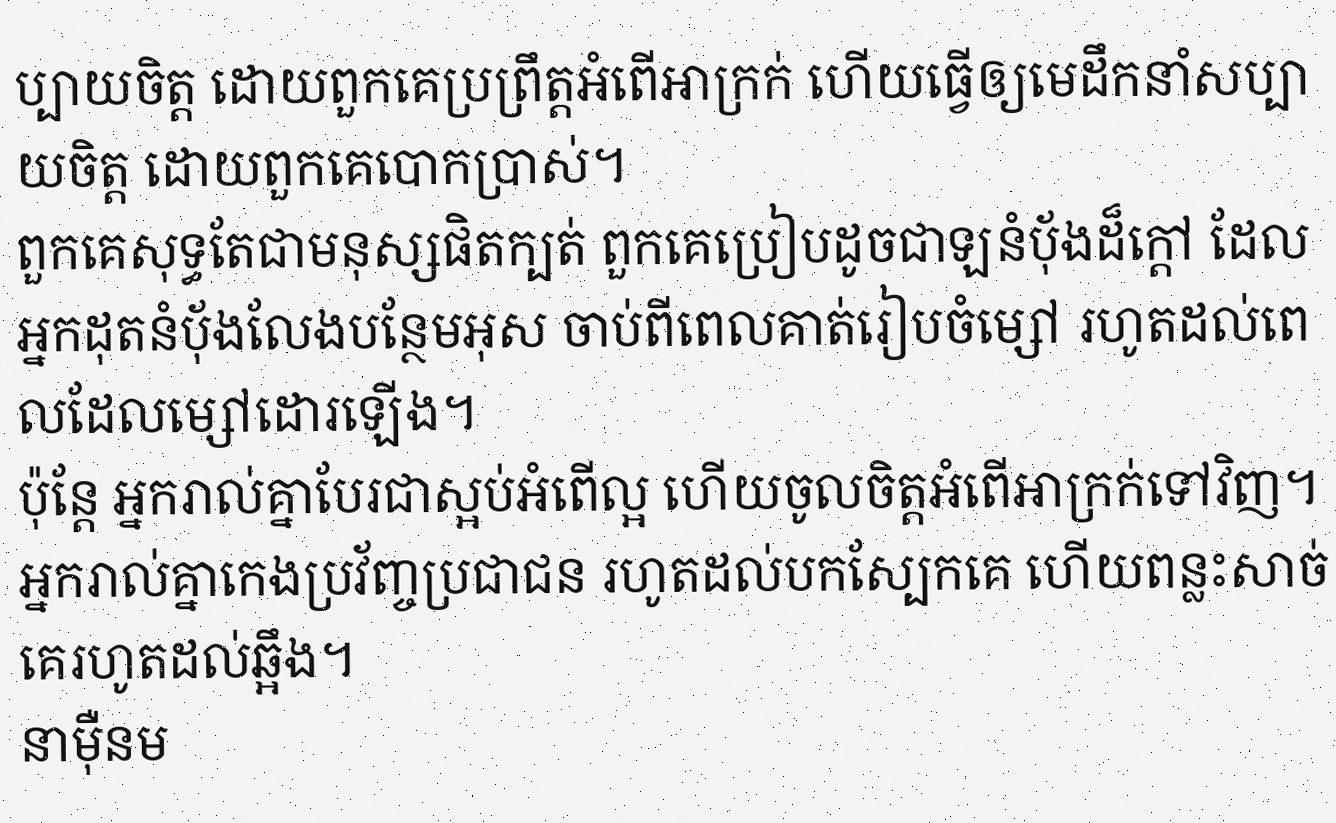ប្បាយចិត្ត ដោយពួកគេប្រព្រឹត្តអំពើអាក្រក់ ហើយធ្វើឲ្យមេដឹកនាំសប្បាយចិត្ត ដោយពួកគេបោកប្រាស់។
ពួកគេសុទ្ធតែជាមនុស្សផិតក្បត់ ពួកគេប្រៀបដូចជាឡនំបុ័ងដ៏ក្ដៅ ដែលអ្នកដុតនំបុ័ងលែងបន្ថែមអុស ចាប់ពីពេលគាត់រៀបចំម្សៅ រហូតដល់ពេលដែលម្សៅដោរឡើង។
ប៉ុន្តែ អ្នករាល់គ្នាបែរជាស្អប់អំពើល្អ ហើយចូលចិត្តអំពើអាក្រក់ទៅវិញ។ អ្នករាល់គ្នាកេងប្រវ័ញ្ចប្រជាជន រហូតដល់បកស្បែកគេ ហើយពន្លះសាច់គេរហូតដល់ឆ្អឹង។
នាម៉ឺនម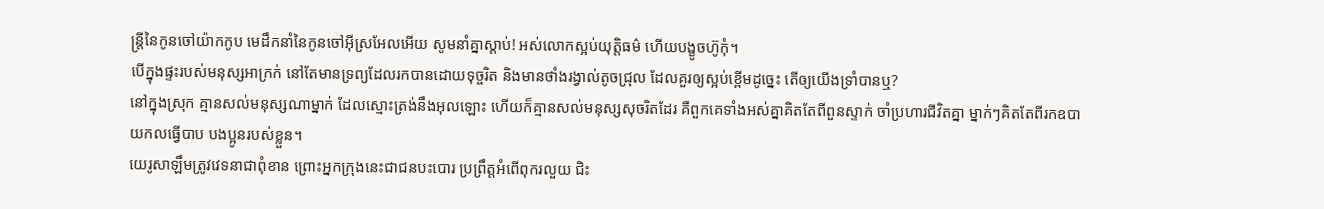ន្ត្រីនៃកូនចៅយ៉ាកកូប មេដឹកនាំនៃកូនចៅអ៊ីស្រអែលអើយ សូមនាំគ្នាស្ដាប់! អស់លោកស្អប់យុត្តិធម៌ ហើយបង្ខូចហ៊ូកុំ។
បើក្នុងផ្ទះរបស់មនុស្សអាក្រក់ នៅតែមានទ្រព្យដែលរកបានដោយទុច្ចរិត និងមានថាំងរង្វាល់តូចជ្រុល ដែលគួរឲ្យស្អប់ខ្ពើមដូច្នេះ តើឲ្យយើងទ្រាំបានឬ?
នៅក្នុងស្រុក គ្មានសល់មនុស្សណាម្នាក់ ដែលស្មោះត្រង់នឹងអុលឡោះ ហើយក៏គ្មានសល់មនុស្សសុចរិតដែរ គឺពួកគេទាំងអស់គ្នាគិតតែពីពួនស្ទាក់ ចាំប្រហារជីវិតគ្នា ម្នាក់ៗគិតតែពីរកឧបាយកលធ្វើបាប បងប្អូនរបស់ខ្លួន។
យេរូសាឡឹមត្រូវវេទនាជាពុំខាន ព្រោះអ្នកក្រុងនេះជាជនបះបោរ ប្រព្រឹត្តអំពើពុករលួយ ជិះ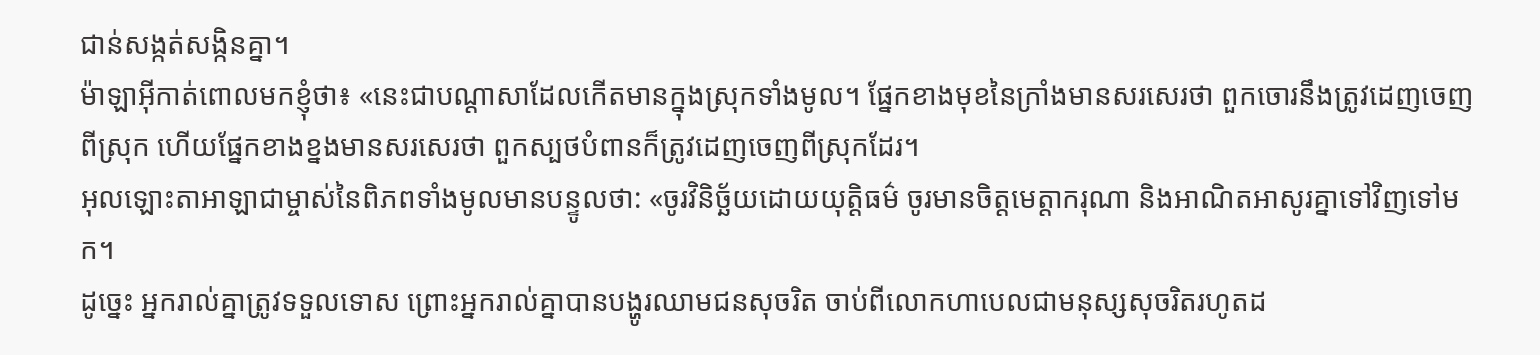ជាន់សង្កត់សង្កិនគ្នា។
ម៉ាឡាអ៊ីកាត់ពោលមកខ្ញុំថា៖ «នេះជាបណ្ដាសាដែលកើតមានក្នុងស្រុកទាំងមូល។ ផ្នែកខាងមុខនៃក្រាំងមានសរសេរថា ពួកចោរនឹងត្រូវដេញចេញពីស្រុក ហើយផ្នែកខាងខ្នងមានសរសេរថា ពួកស្បថបំពានក៏ត្រូវដេញចេញពីស្រុកដែរ។
អុលឡោះតាអាឡាជាម្ចាស់នៃពិភពទាំងមូលមានបន្ទូលថា: «ចូរវិនិច្ឆ័យដោយយុត្តិធម៌ ចូរមានចិត្តមេត្តាករុណា និងអាណិតអាសូរគ្នាទៅវិញទៅមក។
ដូច្នេះ អ្នករាល់គ្នាត្រូវទទួលទោស ព្រោះអ្នករាល់គ្នាបានបង្ហូរឈាមជនសុចរិត ចាប់ពីលោកហាបេលជាមនុស្សសុចរិតរហូតដ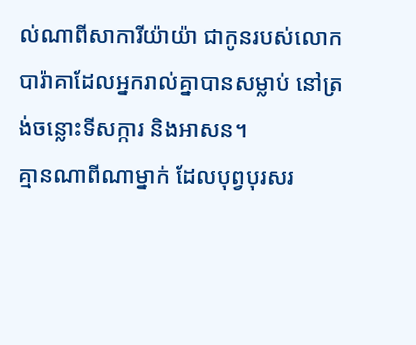ល់ណាពីសាការីយ៉ាយ៉ា ជាកូនរបស់លោកបារ៉ាគាដែលអ្នករាល់គ្នាបានសម្លាប់ នៅត្រង់ចន្លោះទីសក្ការ និងអាសន។
គ្មានណាពីណាម្នាក់ ដែលបុព្វបុរសរ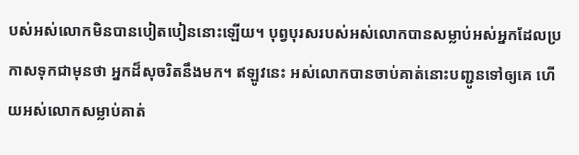បស់អស់លោកមិនបានបៀតបៀននោះឡើយ។ បុព្វបុរសរបស់អស់លោកបានសម្លាប់អស់អ្នកដែលប្រកាសទុកជាមុនថា អ្នកដ៏សុចរិតនឹងមក។ ឥឡូវនេះ អស់លោកបានចាប់គាត់នោះបញ្ជូនទៅឲ្យគេ ហើយអស់លោកសម្លាប់គាត់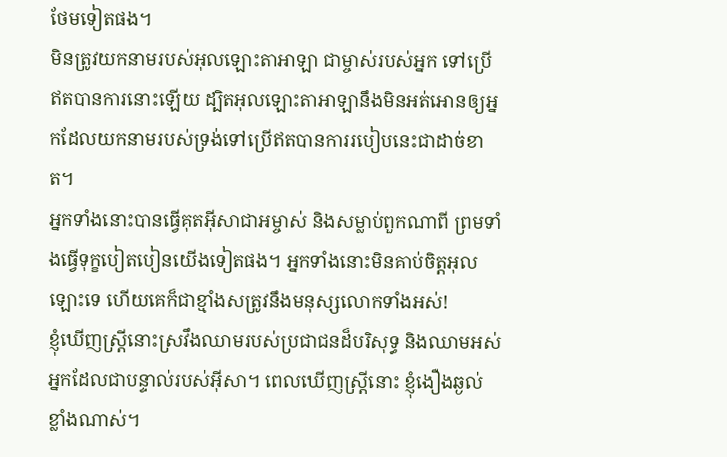ថែមទៀតផង។
មិនត្រូវយកនាមរបស់អុលឡោះតាអាឡា ជាម្ចាស់របស់អ្នក ទៅប្រើឥតបានការនោះឡើយ ដ្បិតអុលឡោះតាអាឡានឹងមិនអត់អោនឲ្យអ្នកដែលយកនាមរបស់ទ្រង់ទៅប្រើឥតបានការរបៀបនេះជាដាច់ខាត។
អ្នកទាំងនោះបានធ្វើគុតអ៊ីសាជាអម្ចាស់ និងសម្លាប់ពួកណាពី ព្រមទាំងធ្វើទុក្ខបៀតបៀនយើងទៀតផង។ អ្នកទាំងនោះមិនគាប់ចិត្តអុលឡោះទេ ហើយគេក៏ជាខ្មាំងសត្រូវនឹងមនុស្សលោកទាំងអស់!
ខ្ញុំឃើញស្ដ្រីនោះស្រវឹងឈាមរបស់ប្រជាជនដ៏បរិសុទ្ធ និងឈាមអស់អ្នកដែលជាបន្ទាល់របស់អ៊ីសា។ ពេលឃើញស្ដ្រីនោះ ខ្ញុំងឿងឆ្ងល់ខ្លាំងណាស់។